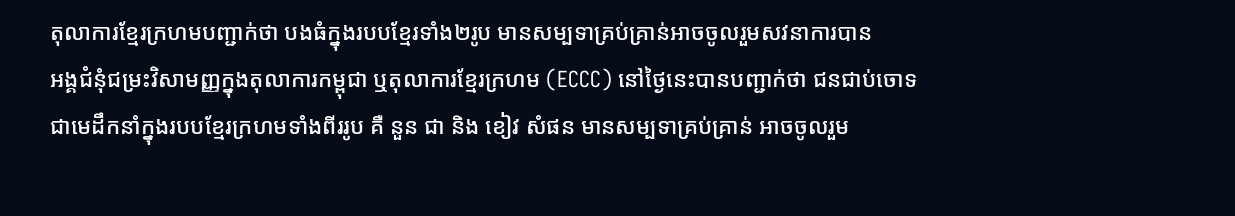តុលាការខ្មែរក្រហមបញ្ជាក់ថា បងធំក្នុងរបបខ្មែរទាំង២រូប មានសម្បទាគ្រប់គ្រាន់អាចចូលរួមសវនាការបាន
អង្គជំនុំជម្រះវិសាមញ្ញក្នុងតុលាការកម្ពុជា ឬតុលាការខ្មែរក្រហម (ECCC) នៅថ្ងៃនេះបានបញ្ជាក់ថា ជនជាប់ចោទជាមេដឹកនាំក្នុងរបបខ្មែរក្រហមទាំងពីររូប គឺ នួន ជា និង ខៀវ សំផន មានសម្បទាគ្រប់គ្រាន់ អាចចូលរួម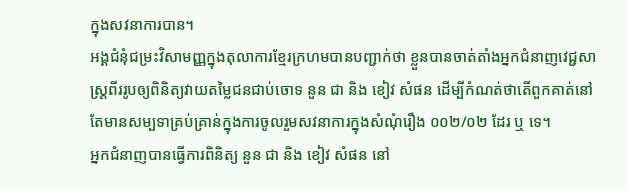ក្នុងសវនាការបាន។
អង្គជំនុំជម្រះវិសាមញ្ញក្នុងតុលាការខ្មែរក្រហមបានបញ្ជាក់ថា ខ្លួនបានចាត់តាំងអ្នកជំនាញវេជ្ជសាស្ត្រពីររូបឲ្យពិនិត្យវាយតម្លៃជនជាប់ចោទ នួន ជា និង ខៀវ សំផន ដើម្បីកំណត់ថាតើពួកគាត់នៅតែមានសម្បទាគ្រប់គ្រាន់ក្នុងការចូលរួមសវនាការក្នុងសំណុំរឿង ០០២/០២ ដែរ ឬ ទេ។
អ្នកជំនាញបានធ្វើការពិនិត្យ នួន ជា និង ខៀវ សំផន នៅ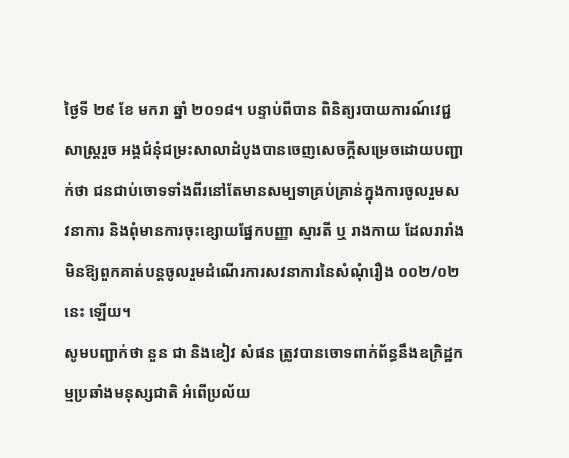ថ្ងៃទី ២៩ ខែ មករា ឆ្នាំ ២០១៨។ បន្ទាប់ពីបាន ពិនិត្យរបាយការណ៍វេជ្ជសាស្ត្ររួច អង្គជំនុំជម្រះសាលាដំបូងបានចេញសេចក្តីសម្រេចដោយបញ្ជាក់ថា ជនជាប់ចោទទាំងពីរនៅតែមានសម្បទាគ្រប់គ្រាន់ក្នុងការចូលរួមសវនាការ និងពុំមានការចុះខ្សោយផ្នែកបញ្ញា ស្មារតី ឬ រាងកាយ ដែលរារាំងមិនឱ្យពួកគាត់បន្តចូលរួមដំណើរការសវនាការនៃសំណុំរឿង ០០២/០២ នេះ ឡើយ។
សូមបញ្ជាក់ថា នួន ជា និងខៀវ សំផន ត្រូវបានចោទពាក់ព័ន្ធនឹងឧក្រិដ្ឋកម្មប្រឆាំងមនុស្សជាតិ អំពើប្រល័យ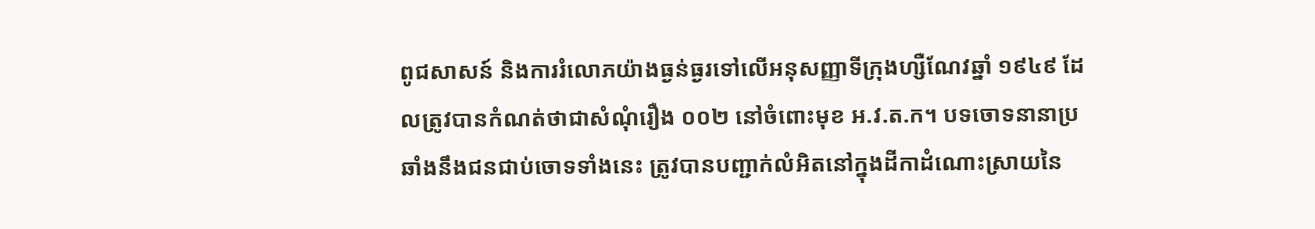ពូជសាសន៍ និងការរំលោភយ៉ាងធ្ងន់ធ្ងរទៅលើអនុសញ្ញាទីក្រុងហ្សឺណែវឆ្នាំ ១៩៤៩ ដែលត្រូវបានកំណត់ថាជាសំណុំរឿង ០០២ នៅចំពោះមុខ អ.វ.ត.ក។ បទចោទនានាប្រឆាំងនឹងជនជាប់ចោទទាំងនេះ ត្រូវបានបញ្ជាក់លំអិតនៅក្នុងដីកាដំណោះស្រាយនៃ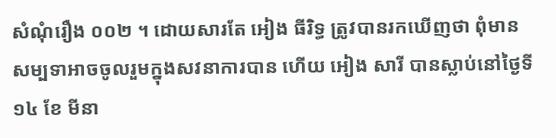សំណុំរឿង ០០២ ។ ដោយសារតែ អៀង ធីរិទ្ធ ត្រូវបានរកឃើញថា ពុំមានសម្បទាអាចចូលរួមក្នុងសវនាការបាន ហើយ អៀង សារី បានស្លាប់នៅថ្ងៃទី ១៤ ខែ មីនា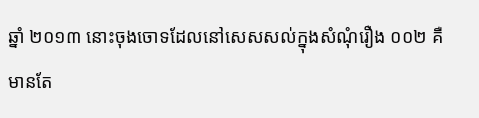ឆ្នាំ ២០១៣ នោះចុងចោទដែលនៅសេសសល់ក្នុងសំណុំរឿង ០០២ គឺមានតែ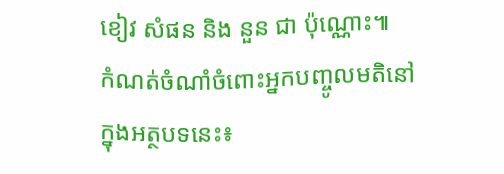ខៀវ សំផន និង នួន ជា ប៉ុណ្ណោះ៕
កំណត់ចំណាំចំពោះអ្នកបញ្ចូលមតិនៅក្នុងអត្ថបទនេះ៖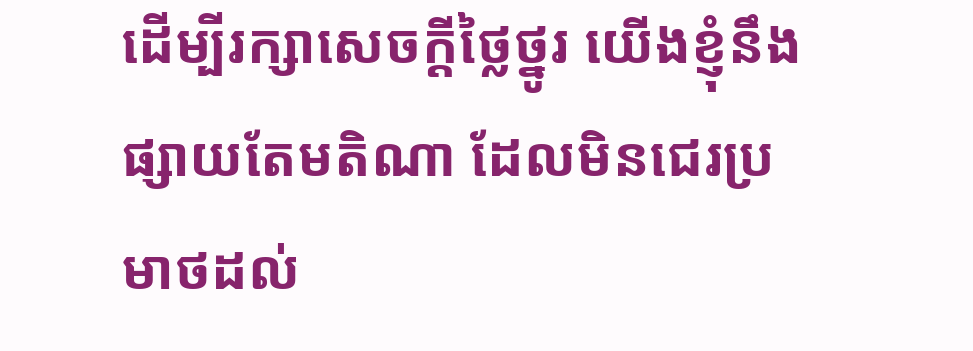ដើម្បីរក្សាសេចក្ដីថ្លៃថ្នូរ យើងខ្ញុំនឹងផ្សាយតែមតិណា ដែលមិនជេរប្រមាថដល់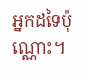អ្នកដទៃប៉ុណ្ណោះ។